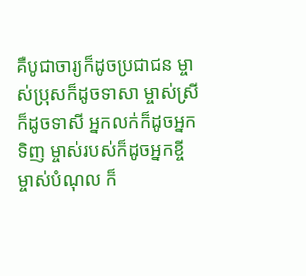គឺបូជាចារ្យក៏ដូចប្រជាជន ម្ចាស់ប្រុសក៏ដូចទាសា ម្ចាស់ស្រីក៏ដូចទាសី អ្នកលក់ក៏ដូចអ្នកទិញ ម្ចាស់របស់ក៏ដូចអ្នកខ្ចី ម្ចាស់បំណុល ក៏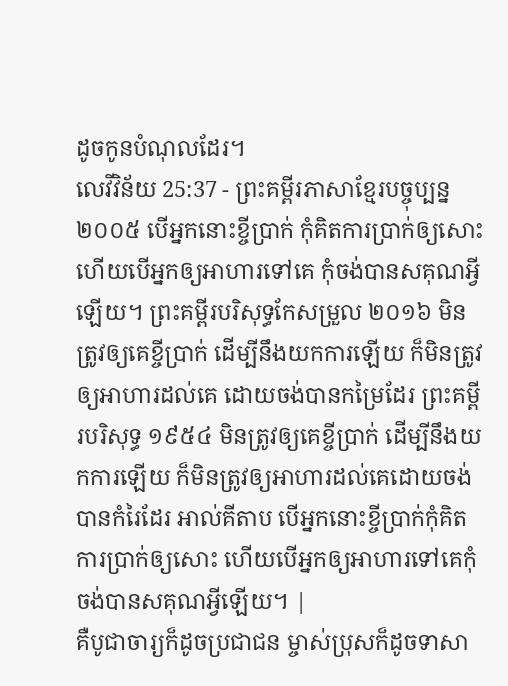ដូចកូនបំណុលដែរ។
លេវីវិន័យ 25:37 - ព្រះគម្ពីរភាសាខ្មែរបច្ចុប្បន្ន ២០០៥ បើអ្នកនោះខ្ចីប្រាក់ កុំគិតការប្រាក់ឲ្យសោះ ហើយបើអ្នកឲ្យអាហារទៅគេ កុំចង់បានសគុណអ្វីឡើយ។ ព្រះគម្ពីរបរិសុទ្ធកែសម្រួល ២០១៦ មិនត្រូវឲ្យគេខ្ចីប្រាក់ ដើម្បីនឹងយកការឡើយ ក៏មិនត្រូវឲ្យអាហារដល់គេ ដោយចង់បានកម្រៃដែរ ព្រះគម្ពីរបរិសុទ្ធ ១៩៥៤ មិនត្រូវឲ្យគេខ្ចីប្រាក់ ដើម្បីនឹងយកការឡើយ ក៏មិនត្រូវឲ្យអាហារដល់គេដោយចង់បានកំរៃដែរ អាល់គីតាប បើអ្នកនោះខ្ចីប្រាក់កុំគិតការប្រាក់ឲ្យសោះ ហើយបើអ្នកឲ្យអាហារទៅគេកុំចង់បានសគុណអ្វីឡើយ។ |
គឺបូជាចារ្យក៏ដូចប្រជាជន ម្ចាស់ប្រុសក៏ដូចទាសា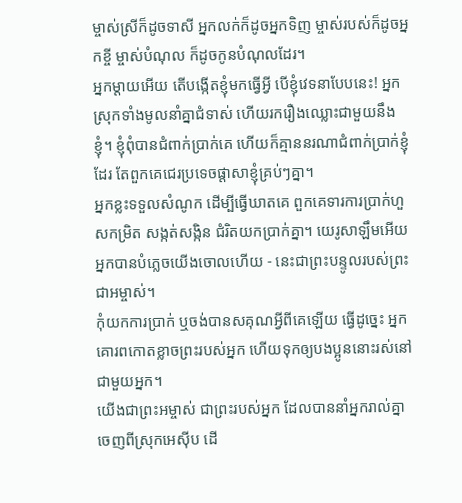ម្ចាស់ស្រីក៏ដូចទាសី អ្នកលក់ក៏ដូចអ្នកទិញ ម្ចាស់របស់ក៏ដូចអ្នកខ្ចី ម្ចាស់បំណុល ក៏ដូចកូនបំណុលដែរ។
អ្នកម្ដាយអើយ តើបង្កើតខ្ញុំមកធ្វើអ្វី បើខ្ញុំវេទនាបែបនេះ! អ្នកស្រុកទាំងមូលនាំគ្នាជំទាស់ ហើយរករឿងឈ្លោះជាមួយនឹងខ្ញុំ។ ខ្ញុំពុំបានជំពាក់ប្រាក់គេ ហើយក៏គ្មាននរណាជំពាក់ប្រាក់ខ្ញុំដែរ តែពួកគេជេរប្រទេចផ្ដាសាខ្ញុំគ្រប់ៗគ្នា។
អ្នកខ្លះទទួលសំណូក ដើម្បីធ្វើឃាតគេ ពួកគេទារការប្រាក់ហួសកម្រិត សង្កត់សង្កិន ជំរិតយកប្រាក់គ្នា។ យេរូសាឡឹមអើយ អ្នកបានបំភ្លេចយើងចោលហើយ - នេះជាព្រះបន្ទូលរបស់ព្រះជាអម្ចាស់។
កុំយកការប្រាក់ ឬចង់បានសគុណអ្វីពីគេឡើយ ធ្វើដូច្នេះ អ្នកគោរពកោតខ្លាចព្រះរបស់អ្នក ហើយទុកឲ្យបងប្អូននោះរស់នៅជាមួយអ្នក។
យើងជាព្រះអម្ចាស់ ជាព្រះរបស់អ្នក ដែលបាននាំអ្នករាល់គ្នាចេញពីស្រុកអេស៊ីប ដើ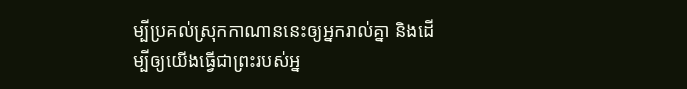ម្បីប្រគល់ស្រុកកាណាននេះឲ្យអ្នករាល់គ្នា និងដើម្បីឲ្យយើងធ្វើជាព្រះរបស់អ្ន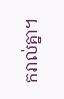ករាល់គ្នា។